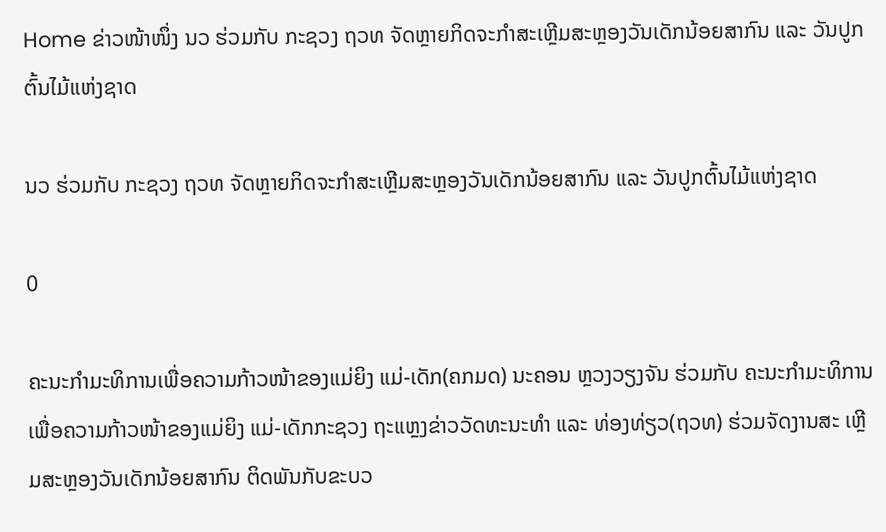Home ຂ່າວໜ້າໜຶ່ງ ນວ ຮ່ວມກັບ ກະຊວງ ຖວທ ຈັດຫຼາຍກິດຈະກຳສະເຫຼີມສະຫຼອງວັນເດັກນ້ອຍສາກົນ ແລະ ວັນປູກຕົ້ນໄມ້ແຫ່ງຊາດ

ນວ ຮ່ວມກັບ ກະຊວງ ຖວທ ຈັດຫຼາຍກິດຈະກຳສະເຫຼີມສະຫຼອງວັນເດັກນ້ອຍສາກົນ ແລະ ວັນປູກຕົ້ນໄມ້ແຫ່ງຊາດ

0

ຄະນະກໍາມະທິການເພື່ອຄວາມກ້າວໜ້າຂອງແມ່ຍິງ ແມ່-ເດັກ(ຄກມດ) ນະຄອນ ຫຼວງວຽງຈັນ ຮ່ວມກັບ ຄະນະກໍາມະທິການເພື່ອຄວາມກ້າວໜ້າຂອງແມ່ຍິງ ແມ່-ເດັກກະຊວງ ຖະແຫຼງຂ່າວວັດທະນະທຳ ແລະ ທ່ອງທ່ຽວ(ຖວທ) ຮ່ວມຈັດງານສະ ເຫຼີມສະຫຼອງວັນເດັກນ້ອຍສາກົນ ຕິດພັນກັບຂະບວ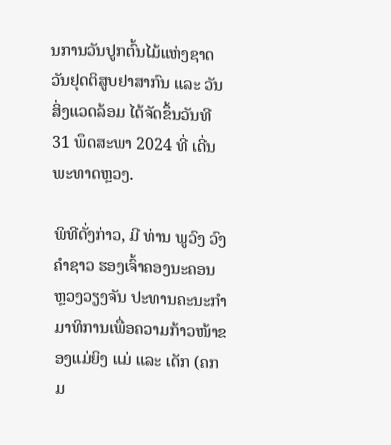ນການວັນປູກຕົ້ນໄມ້ແຫ່ງຊາດ ວັນຢຸດຕິສູບຢາສາກົນ ແລະ ວັນສິ່ງແວດລ້ອມ ໄດ້ຈັດຂຶ້ນວັນທີ 31 ພຶດສະພາ 2024 ທີ່ ເດີ່ນພະທາດຫຼວງ.

ພິທີດັ່ງກ່າວ, ມີ ທ່ານ ພູວົງ ວົງຄຳຊາວ ຮອງເຈົ້າຄອງນະຄອນຫຼວງວຽງຈັນ ປະທານຄະນະກຳມາທິການເພື່ອຄວາມກ້າວໜ້າຂອງແມ່ຍິງ ແມ່ ແລະ ເດັກ (ຄກມ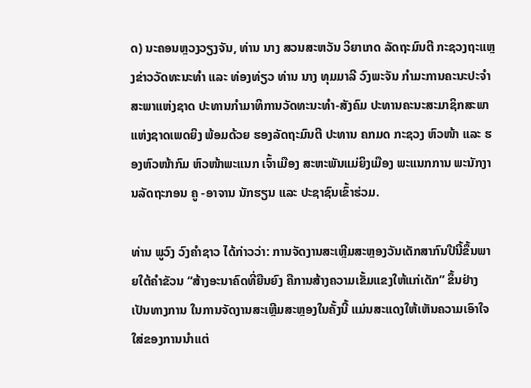ດ) ນະຄອນຫຼວງວຽງຈັນ, ທ່ານ ນາງ ສວນສະຫວັນ ວິຍາເກດ ລັດຖະມົນຕີ ກະຊວງຖະແຫຼງຂ່າວວັດທະນະທຳ ແລະ ທ່ອງທ່ຽວ ທ່ານ ນາງ ທຸມມາລີ ວົງພະຈັນ ກຳມະການຄະນະປະຈຳສະພາແຫ່ງຊາດ ປະທານກຳມາທິການວັດທະນະທຳ-ສັງຄົມ ປະທານຄະນະສະມາຊິກສະພາແຫ່ງຊາດເພດຍິງ ພ້ອມດ້ວຍ ຮອງລັດຖະມົນຕີ ປະທານ ຄກມດ ກະຊວງ ຫົວໜ້າ ແລະ ຮອງຫົວໜ້າກົມ ຫົວໜ້າພະແນກ ເຈົ້າເມືອງ ສະຫະພັນແມ່ຍິງເມືອງ ພະແນກການ ພະນັກງານລັດຖະກອນ ຄູ -ອາຈານ ນັກຮຽນ ແລະ ປະຊາຊົນເຂົ້າຮ່ວມ.

ທ່ານ ພູວົງ ວົງຄຳຊາວ ໄດ້ກ່າວວ່າ: ການຈັດງານສະເຫຼີມສະຫຼອງວັນເດັກສາກົນປີນີ້ຂຶ້ນພາຍໃຕ້ຄໍາຂັວນ “ສ້າງອະນາຄົດທີ່ຍືນຍົງ ຄືການສ້າງຄວາມເຂັ້ມແຂງໃຫ້ແກ່ເດັກ” ຂຶ້ນຢ່າງເປັນທາງການ ໃນການຈັດງານສະເຫຼີມສະຫຼອງໃນຄັ້ງນີ້ ແມ່ນສະແດງໃຫ້ເຫັນຄວາມເອົາໃຈໃສ່ຂອງການນໍາແຕ່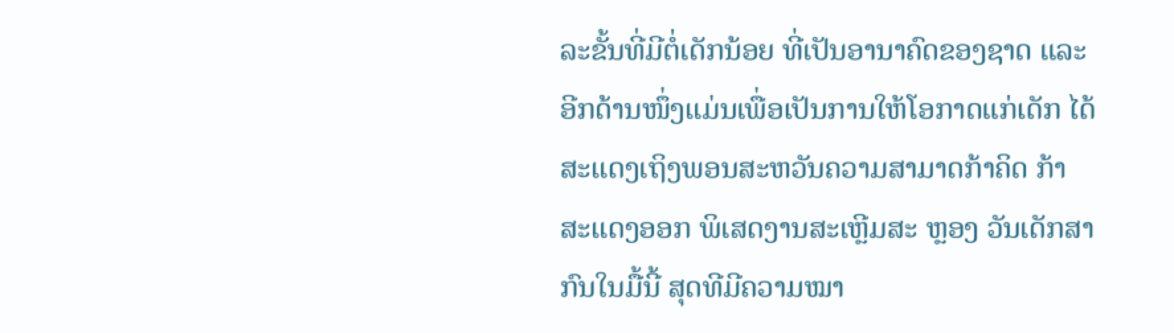ລະຂັ້ນທີ່ມີຕໍ່ເດັກນ້ອຍ ທີ່ເປັນອານາຄົດຂອງຊາດ ແລະ ອີກດ້ານໜຶ່ງແມ່ນເພື່ອເປັນການໃຫ້ໂອກາດແກ່ເດັກ ໄດ້ສະແດງເຖິງພອນສະຫວັນຄວາມສາມາດກ້າຄິດ ກ້າສະແດງອອກ ພິເສດງານສະເຫຼີມສະ ຫຼອງ ວັນເດັກສາກົນໃນມື້ນີ້ ສຸດທີມີຄວາມໝາ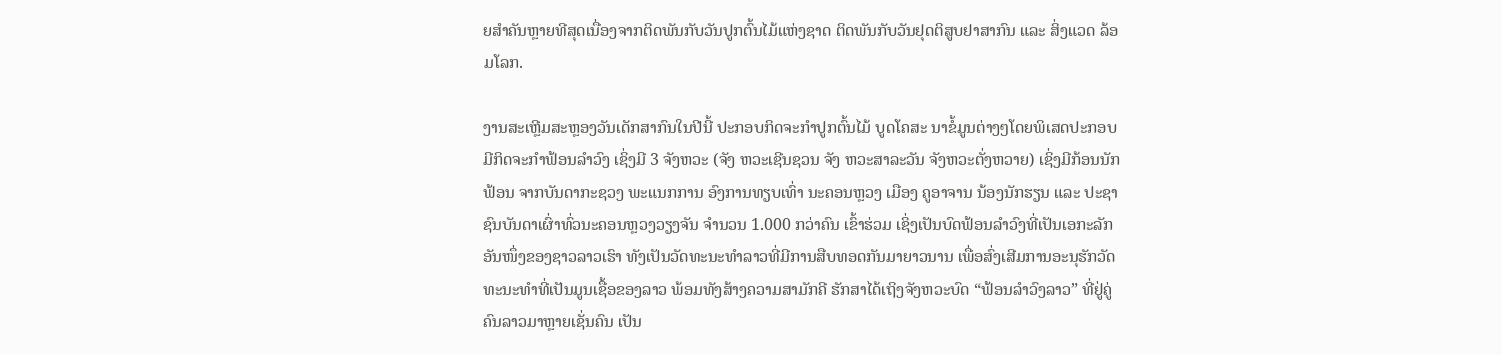ຍສໍາຄັນຫຼາຍທີສຸດເນື່ອງຈາກຕິດພັນກັບວັນປູກຕົ້ນໄມ້ແຫ່ງຊາດ ຕິດພັນກັບວັນຢຸດຕິສູບຢາສາກົນ ແລະ ສິ່ງແວດ ລ້ອມໂລກ.

ງານສະເຫຼີມສະຫຼອງວັນເດັກສາກົນໃນປີນີ້ ປະກອບກິດຈະກຳປູກຕົ້ນໄມ້ ບູດໂຄສະ ນາຂໍ້ມູນຕ່າງໆໂດຍພິເສດປະກອບມີກິດຈະກຳຟ້ອນລຳວົງ ເຊິ່ງມີ 3 ຈັງຫວະ (ຈັງ ຫວະເຊີນຊວນ ຈັງ ຫວະສາລະວັນ ຈັງຫວະຕັ່ງຫວາຍ) ເຊິ່ງມີກ້ອນນັກຟ້ອນ ຈາກບັນດາກະຊວງ ພະແນກການ ອົງການທຽບເທົ່າ ນະຄອນຫຼວງ ເມືອງ ຄູອາຈານ ນ້ອງນັກຮຽນ ແລະ ປະຊາຊົນບັນດາເຜົ່າທົ່ວນະຄອນຫຼວງວຽງຈັນ ຈຳນວນ 1.000 ກວ່າຄົນ ເຂົ້າຮ່ວມ ເຊິ່ງເປັນບົດຟ້ອນລໍາວົງທີ່ເປັນເອກະລັກອັນໜຶ່ງຂອງຊາວລາວເຮົາ ທັງເປັນວັດທະນະທໍາລາວທີ່ມີການສືບທອດກັນມາຍາວນານ ເພື່ອສົ່ງເສີມການອະນຸຮັກວັດທະນະທໍາທີ່ເປັນມູນເຊື້ອຂອງລາວ ພ້ອມທັງສ້າງຄວາມສາມັກຄີ ຮັກສາໄດ້ເຖິງຈັງຫວະບົດ “ຟ້ອນລໍາວົງລາວ” ທີ່ຢູ່ຄູ່ຄົນລາວມາຫຼາຍເຊັ່ນຄົນ ເປັນ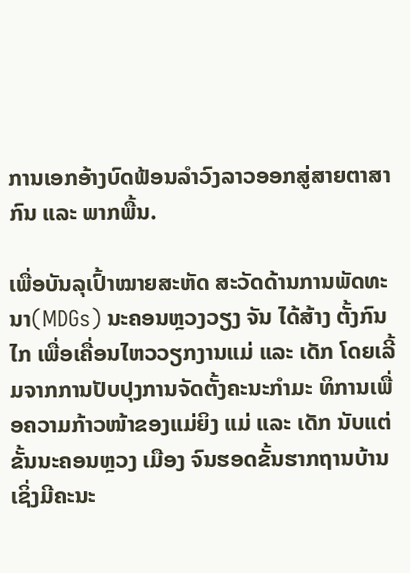ການເອກອ້າງບົດຟ້ອນລໍາວົງລາວອອກສູ່ສາຍຕາສາກົນ ແລະ ພາກພື້ນ.

ເພື່ອບັນລຸເປົ້າໝາຍສະຫັດ ສະວັດດ້ານການພັດທະນາ(MDGs) ນະຄອນຫຼວງວຽງ ຈັນ ໄດ້ສ້າງ ຕັ້ງກົນໄກ ເພື່ອເຄື່ອນໄຫວວຽກງານແມ່ ແລະ ເດັກ ໂດຍເລີ້ມຈາກການປັບປຸງການຈັດຕັ້ງຄະນະກໍາມະ ທິການເພື່ອຄວາມກ້າວໜ້າຂອງແມ່ຍິງ ແມ່ ແລະ ເດັກ ນັບແຕ່ຂັ້ນນະຄອນຫຼວງ ເມືອງ ຈົນຮອດຂັ້ນຮາກຖານບ້ານ ເຊິ່ງມີຄະນະ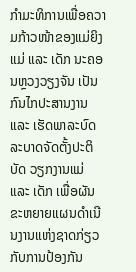ກໍາມະທິການເພື່ອຄວາມກ້າວໜ້າຂອງແມ່ຍິງ ແມ່ ແລະ ເດັກ ນະຄອນຫຼວງວຽງຈັນ ເປັນກົນໄກປະສານງານ ແລະ ເຮັດພາລະບົດລະບາດຈັດຕັ້ງປະຕິບັດ ວຽກງານແມ່ ແລະ ເດັກ ເພື່ອຜັນຂະຫຍາຍແຜນດໍາເນີນງານແຫ່ງຊາດກ່ຽວກັບການປ້ອງກັນ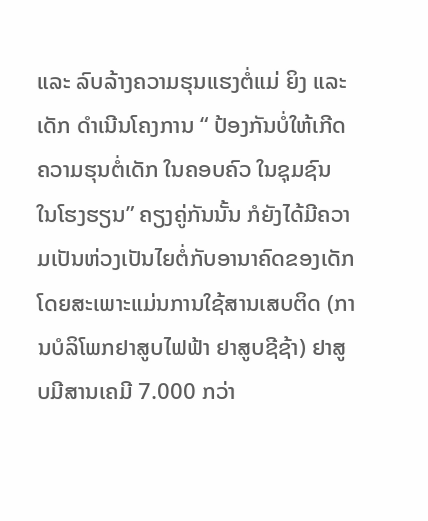ແລະ ລົບລ້າງຄວາມຮຸນແຮງຕໍ່ແມ່ ຍິງ ແລະ ເດັກ ດໍາເນີນໂຄງການ “ ປ້ອງກັນບໍ່ໃຫ້ເກີດຄວາມຮຸນຕໍ່ເດັກ ໃນຄອບຄົວ ໃນຊຸມຊົນ ໃນໂຮງຮຽນ” ຄຽງຄູ່ກັນນັ້ນ ກໍຍັງໄດ້ມີຄວາມເປັນຫ່ວງເປັນໄຍຕໍ່ກັບອານາຄົດຂອງເດັກໂດຍສະເພາະແມ່ນການໃຊ້ສານເສບຕິດ (ການບໍລິໂພກຢາສູບໄຟຟ້າ ຢາສູບຊີຊ້າ) ຢາສູບມີສານເຄມີ 7.000 ກວ່າ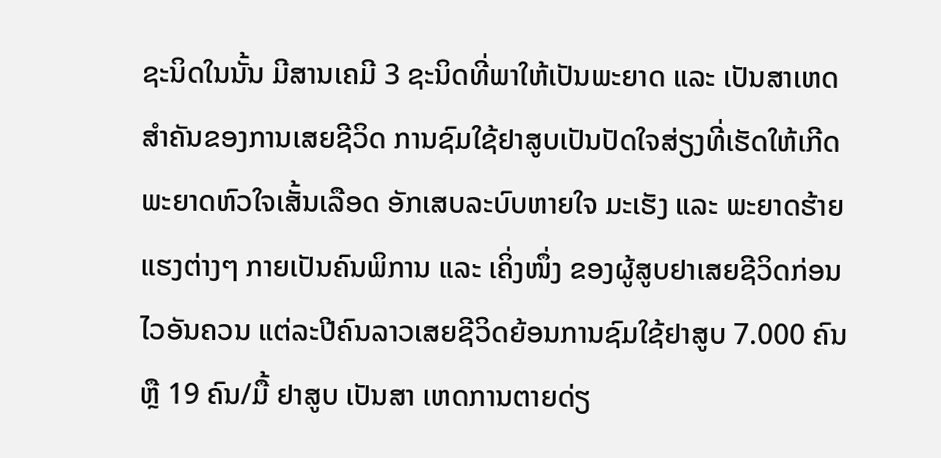ຊະນິດໃນນັ້ນ ມີສານເຄມີ 3 ຊະນິດທີ່ພາໃຫ້ເປັນພະຍາດ ແລະ ເປັນສາເຫດສໍາຄັນຂອງການເສຍຊີວິດ ການຊົມໃຊ້ຢາສູບເປັນປັດໃຈສ່ຽງທີ່ເຮັດໃຫ້ເກີດພະຍາດຫົວໃຈເສັ້ນເລືອດ ອັກເສບລະບົບຫາຍໃຈ ມະເຮັງ ແລະ ພະຍາດຮ້າຍແຮງຕ່າງໆ ກາຍເປັນຄົນພິການ ແລະ ເຄິ່ງໜຶ່ງ ຂອງຜູ້ສູບຢາເສຍຊີວິດກ່ອນໄວອັນຄວນ ແຕ່ລະປີຄົນລາວເສຍຊີວິດຍ້ອນການຊົມໃຊ້ຢາສູບ 7.000 ຄົນ ຫຼື 19 ຄົນ/ມື້ ຢາສູບ ເປັນສາ ເຫດການຕາຍດ່ຽ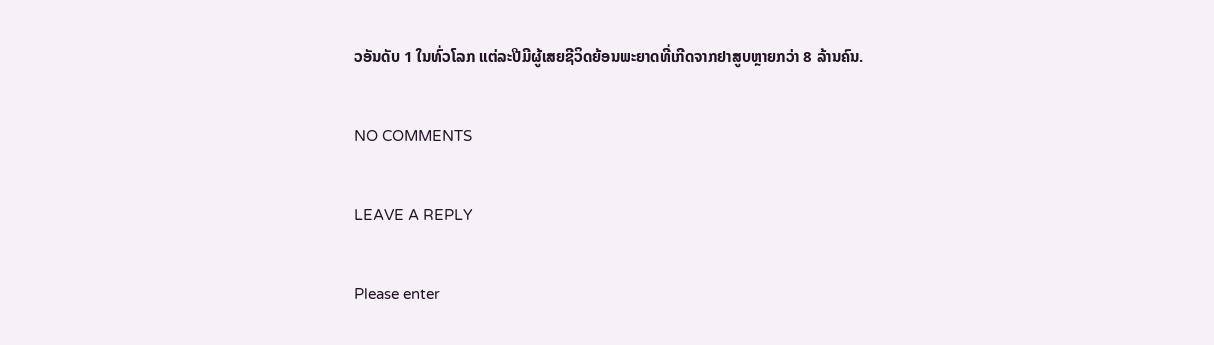ວອັນດັບ 1 ໃນທົ່ວໂລກ ແຕ່ລະປີມີຜູ້ເສຍຊີວິດຍ້ອນພະຍາດທີ່ເກີດຈາກຢາສູບຫຼາຍກວ່າ 8 ລ້ານຄົນ.

NO COMMENTS

LEAVE A REPLY

Please enter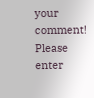your comment!
Please enter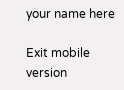your name here

Exit mobile version